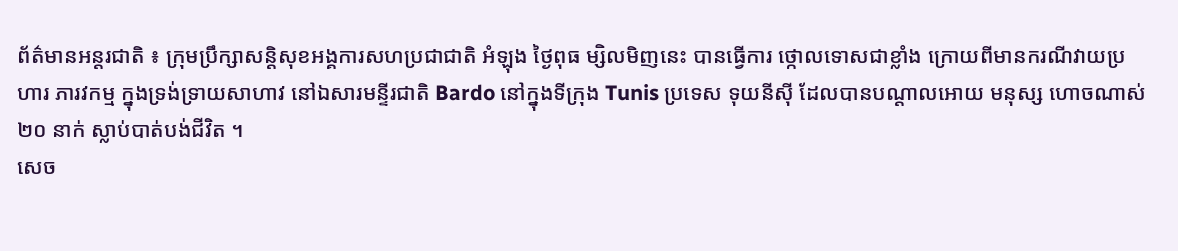ព័ត៌មានអន្តរជាតិ ៖ ក្រុមប្រឹក្សាសន្តិសុខអង្គការសហប្រជាជាតិ អំឡុង ថ្ងៃពុធ ម្សិលមិញនេះ បានធ្វើការ ថ្កោលទោសជាខ្លាំង ក្រោយពីមានករណីវាយប្រហារ ភារវកម្ម ក្នុងទ្រង់ទ្រាយសាហាវ នៅឯសារមន្ទីរជាតិ Bardo នៅក្នុងទីក្រុង Tunis ប្រទេស ទុយនីស៊ី ដែលបានបណ្តាលអោយ មនុស្ស ហោចណាស់ ២០ នាក់ ស្លាប់បាត់បង់ជីវិត ។
សេច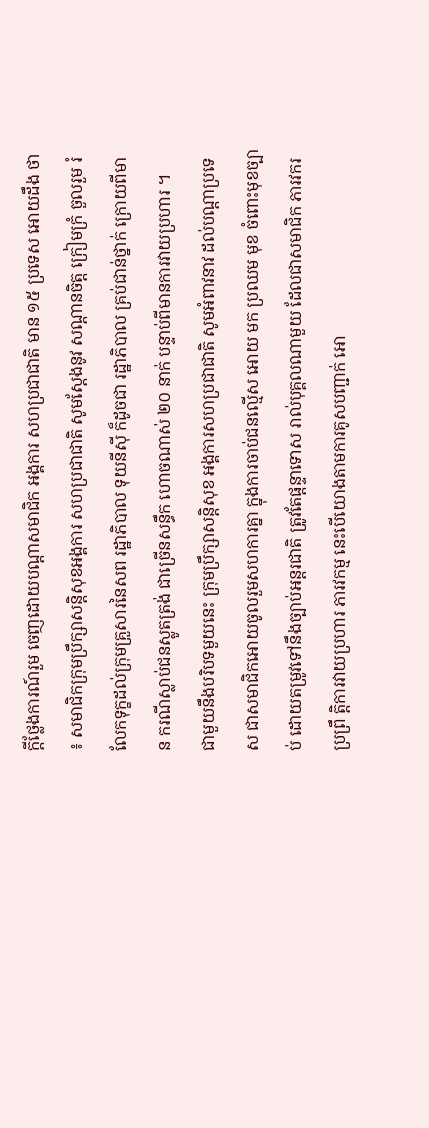ក្តីថ្លែងការណ៍រួម ចេញដោយបណ្តាសមាជិក អង្គការ សហប្រជាជាតិ មាន ១៥ ប្រទេស អោយដឹង ថា ៖ សមាជិកក្រុមប្រឹក្សាសន្តិសុខអង្គការ សហប្រជាជាតិ សូមស្តែងនូវ សណ្តានចិត្ត ក្រៀមក្រំ ចួលរួម រំលែកទុក្ខដល់ក្រុមគ្រួសារនៃសព រដ្ឋាភិបាល ទុយនីស៊ី ក៏ដូចជា រដ្ឋាភិបាល គ្រប់ជាន់ថ្នាក់ ក្រោយពីមាន ករណីស្លាប់ជនស្លូតត្រង់ ជាច្រើនសន្ធឹក ហោចណាស់ ២០ នាក់ បន្ទាប់ពីមានការវាយប្រហារ ។
ជាមួយនឹងបរិបទមួយនេះ ក្រុមប្រឹក្សាសន្តិសុខ អង្គការសហប្រជាជាតិ សូមអំពាវនាវ ដល់បណ្តាប្រទេស ជាសមាជិកអោយចូលរួមសហការគ្នា ក្នុងការចាប់ជនល្មើស អោយ មក ប្រឈម មុខ ចំពោះមុខច្បាប់ ដោយតម្រូវទៅនឹងច្បាប់អន្តរជាតិ ត្រូវតែផ្តន្ទាទោស រាល់បុគ្គលណាមួយ ដែលជាសមាជិក ភារវករ ប្រព្រឹ ត្តិការវាយប្រហារ ភារវកម្ម នេះបើយោងតាមការគូសបញ្ជាក់ អោ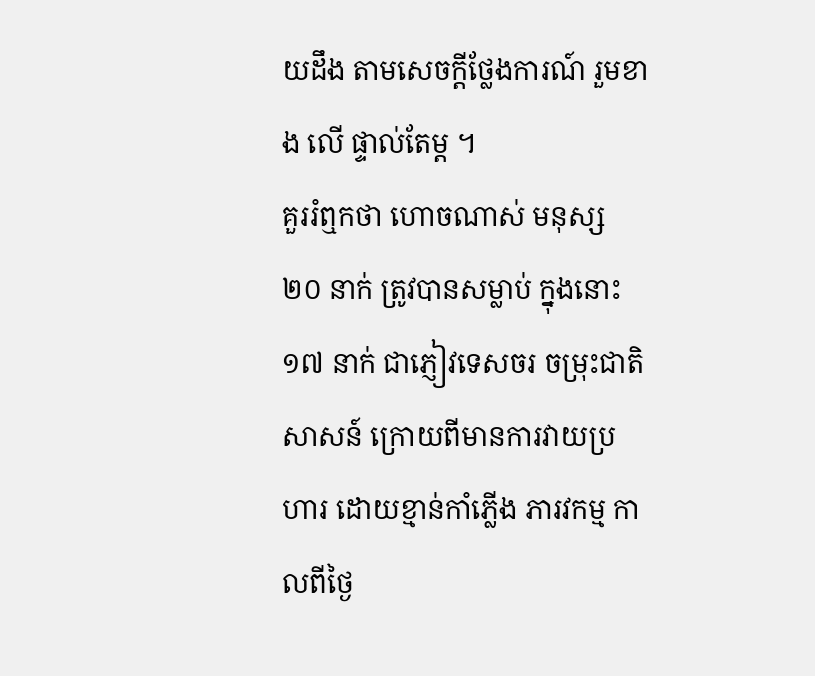យដឹង តាមសេចក្តីថ្លែងការណ៍ រួមខាង លើ ផ្ទាល់តែម្ត ។
គួររំឮកថា ហោចណាស់ មនុស្ស ២០ នាក់ ត្រូវបានសម្លាប់ ក្នុងនោះ ១៧ នាក់ ជាភ្ញៀវទេសចរ ចម្រុះជាតិ សាសន៍ ក្រោយពីមានការវាយប្រហារ ដោយខ្មាន់កាំភ្លើង ភារវកម្ម កាលពីថ្ងៃ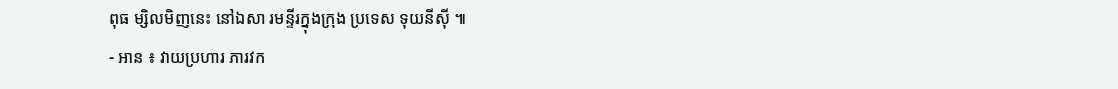ពុធ ម្សិលមិញនេះ នៅឯសា រមន្ទីរក្នុងក្រុង ប្រទេស ទុយនីស៊ី ៕
- អាន ៖ វាយប្រហារ ភារវក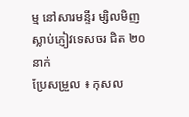ម្ម នៅសារមន្ទីរ ម្សិលមិញ ស្លាប់ភ្ញៀវទេសចរ ជិត ២០ នាក់
ប្រែសម្រួល ៖ កុសល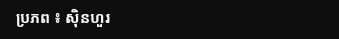ប្រភព ៖ ស៊ិនហួរ